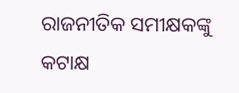ରାଜନୀତିକ ସମୀକ୍ଷକଙ୍କୁ କଟାକ୍ଷ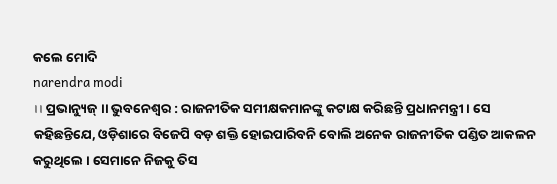କଲେ ମୋଦି
narendra modi
।। ପ୍ରଭାନ୍ୟୁଜ୍ ।। ଭୁବନେଶ୍ୱର : ରାଜନୀତିକ ସମୀକ୍ଷକମାନଙ୍କୁ କଟାକ୍ଷ କରିଛନ୍ତି ପ୍ରଧାନମନ୍ତ୍ରୀ । ସେ କହିଛନ୍ତିଯେ, ଓଡ଼ିଶାରେ ବିଜେପି ବଡ଼ ଶକ୍ତି ହୋଇପାରିବନି ବୋଲି ଅନେକ ରାଜନୀତିକ ପଣ୍ଡିତ ଆକଳନ କରୁଥିଲେ । ସେମାନେ ନିଜକୁ ତିସ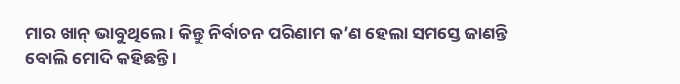ମାର ଖାନ୍ ଭାବୁଥିଲେ । କିନ୍ତୁ ନିର୍ବାଚନ ପରିଣାମ କ’ଣ ହେଲା ସମସ୍ତେ ଜାଣନ୍ତି ବୋଲି ମୋଦି କହିଛନ୍ତି ।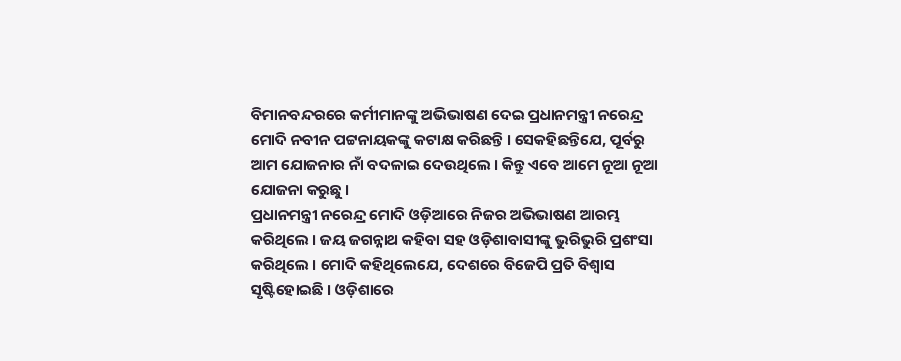ବିମାନବନ୍ଦରରେ କର୍ମୀମାନଙ୍କୁ ଅଭିଭାଷଣ ଦେଇ ପ୍ରଧାନମନ୍ତ୍ରୀ ନରେନ୍ଦ୍ର ମୋଦି ନବୀନ ପଟ୍ଟନାୟକଙ୍କୁ କଟାକ୍ଷ କରିଛନ୍ତି । ସେକହିଛନ୍ତିଯେ, ପୂର୍ବରୁ ଆମ ଯୋଜନାର ନାଁ ବଦଳାଇ ଦେଉଥିଲେ । କିନ୍ତୁ ଏବେ ଆମେ ନୂଆ ନୂଆ ଯୋଜନା କରୁଛୁ ।
ପ୍ରଧାନମନ୍ତ୍ରୀ ନରେନ୍ଦ୍ର ମୋଦି ଓଡ଼ିଆରେ ନିଜର ଅଭିଭାଷଣ ଆରମ୍ଭ କରିଥିଲେ । ଜୟ ଜଗନ୍ନାଥ କହିବା ସହ ଓଡ଼ିଶାବାସୀଙ୍କୁ ଭୁରିଭୁରି ପ୍ରଶଂସା କରିଥିଲେ । ମୋଦି କହିଥିଲେଯେ, ଦେଶରେ ବିଜେପି ପ୍ରତି ବିଶ୍ୱାସ ସୃଷ୍ଟିହୋଇଛି । ଓଡ଼ିଶାରେ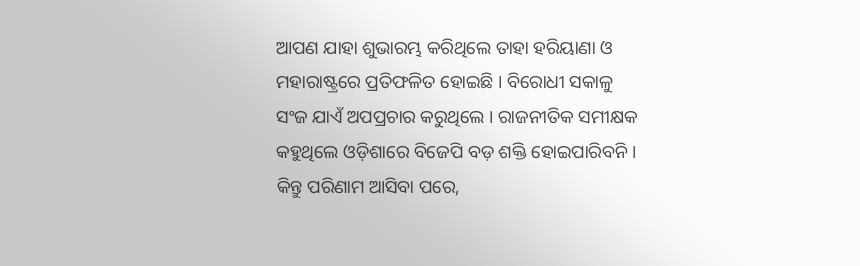ଆପଣ ଯାହା ଶୁଭାରମ୍ଭ କରିଥିଲେ ତାହା ହରିୟାଣା ଓ ମହାରାଷ୍ଟ୍ରରେ ପ୍ରତିଫଳିତ ହୋଇଛି । ବିରୋଧୀ ସକାଳୁ ସଂଜ ଯାଏଁ ଅପପ୍ରଚାର କରୁଥିଲେ । ରାଜନୀତିକ ସମୀକ୍ଷକ କହୁଥିଲେ ଓଡ଼ିଶାରେ ବିଜେପି ବଡ଼ ଶକ୍ତି ହୋଇପାରିବନି । କିନ୍ତୁ ପରିଣାମ ଆସିବା ପରେ,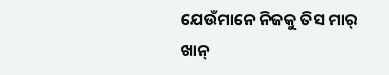ଯେଉଁମାନେ ନିଜକୁ ତିସ ମାର୍ ଖାନ୍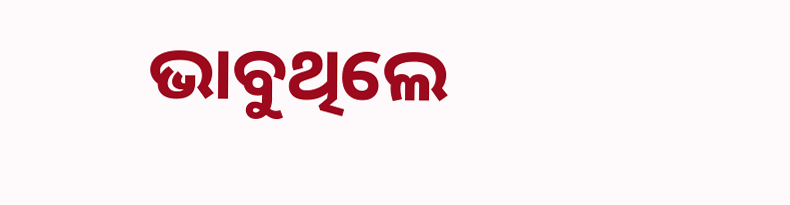ଭାବୁଥିଲେ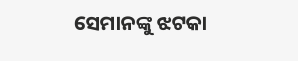ସେମାନଙ୍କୁ ଝଟକା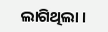ଲାଗିଥିଲା ।